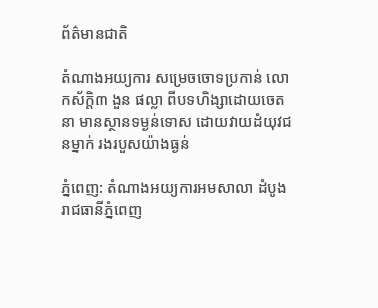ព័ត៌មានជាតិ

តំណាងអយ្យការ សម្រេចចោទប្រកាន់ លោកស័ក្តិ៣ ងួន ផល្លា ពីបទហិង្សាដោយចេតនា មានស្ថានទម្ងន់ទោស ដោយវាយដំយុវជនម្នាក់ រងរបួសយ៉ាងធ្ងន់

ភ្នំពេញ: តំណាងអយ្យការអមសាលា ដំបូងរាជធានីភ្នំពេញ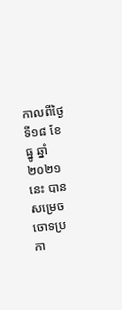កាលពីថ្ងៃទី១៨ ខែ ធ្នូ ឆ្នាំ ២០២១នេះ បានសម្រេចចោទប្រកា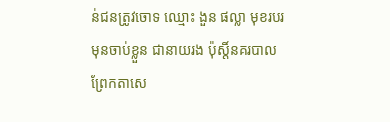ន់ជនត្រូវចោទ ឈ្មោះ ងួន ផល្លា មុខរបរមុនចាប់ខ្លួន ជានាយរង ប៉ុស្តិ៍នគរបាលព្រែកតាសេ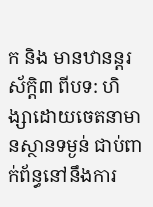ក និង មានឋានន្តរស័ក្តិ៣ ពីបទ: ហិង្សាដោយចេតនាមានស្ថានទម្ងន់ ជាប់ពាក់ព័ន្ធនៅនឹងការ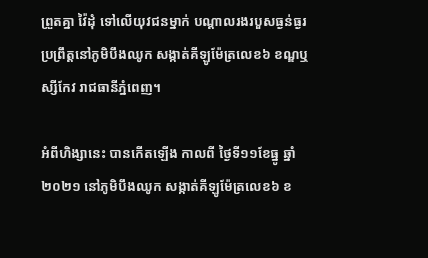ព្រួតគ្នា វ៉ៃដុំ ទៅលើយុវជនម្នាក់ បណ្ដាលរងរបួសធ្ងន់ធ្ងរ ប្រព្រឹត្តនៅភូមិបឹងឈូក សង្កាត់គីឡូម៉ែត្រលេខ៦ ខណ្ឌឬស្សីកែវ រាជធានីភ្នំពេញ។

អំពីហិង្សានេះ បានកើតឡើង កាលពី ថ្ងៃទី១១ខែធ្នូ ឆ្នាំ២០២១ នៅភូមិបឹងឈូក សង្កាត់គីឡូម៉ែត្រលេខ៦ ខ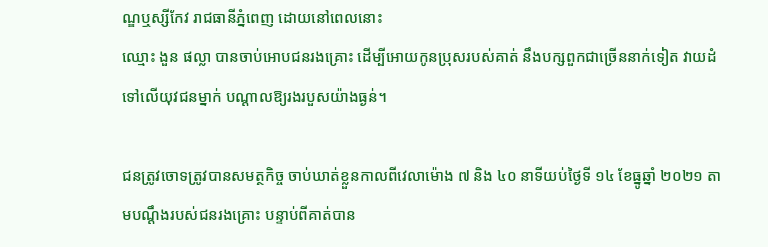ណ្ឌឬស្សីកែវ រាជធានីភ្នំពេញ ដោយនៅពេលនោះ
ឈ្មោះ ងួន ផល្លា បានចាប់អោបជនរងគ្រោះ ដើម្បីអោយកូនប្រុសរបស់គាត់ នឹងបក្សពួកជាច្រើននាក់ទៀត វាយដំទៅលើយុវជនម្នាក់ បណ្ដាលឱ្យរងរបួសយ៉ាងធ្ងន់។

ជនត្រូវចោទត្រូវបានសមត្ថកិច្ច ចាប់ឃាត់ខ្លួនកាលពីវេលាម៉ោង ៧ និង ៤០ នាទីយប់ថ្ងៃទី ១៤ ខែធ្នូឆ្នាំ ២០២១ តាមបណ្តឹងរបស់ជនរងគ្រោះ បន្ទាប់ពីគាត់បាន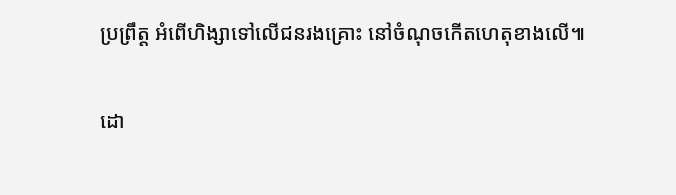ប្រព្រឹត្ត អំពើហិង្សាទៅលើជនរងគ្រោះ នៅចំណុចកើតហេតុខាងលើ៕

ដោ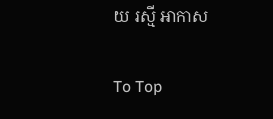យ រស្មី អាកាស

To Top